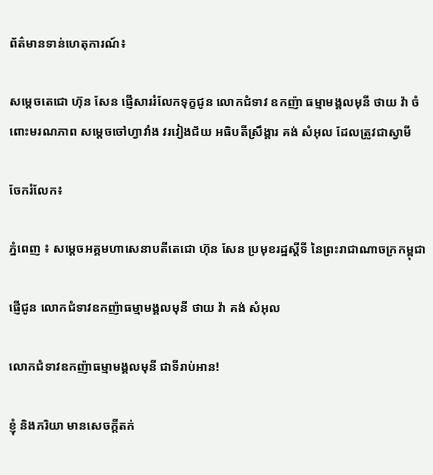ព័ត៌មានទាន់ហេតុការណ៍៖

សម្តេចតេជោ ហ៊ុន សែន ផ្ញើសាររំលែកទុក្ខជូន លោកជំទាវ ឧកញ៉ា ធម្មាមង្គលមុនី ថាយ វ៉ា ចំពោះមរណភាព សម្តេចចៅហ្វាវាំង វរវៀងជ័យ អធិបតីស្រឹង្គារ គង់ សំអុល ដែលត្រូវជាស្វាមី

ចែករំលែក៖

ភ្នំពេញ ៖ សម្តេចអគ្គមហាសេនាបតីតេជោ ហ៊ុន សែន ប្រមុខរដ្ឋស្តីទី នៃព្រះរាជាណាចក្រកម្ពុជា

ផ្ញើជូន លោកជំទាវឧកញ៉ាធម្មាមង្គលមុនី ថាយ វ៉ា គង់ សំអុល

លោកជំទាវឧកញ៉ាធម្មាមង្គលមុនី ជាទីរាប់អាន!

ខ្ញុំ និងភរិយា មានសេចក្តីតក់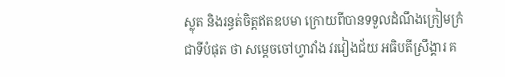ស្លុត និងរន្ធត់ចិត្តឥតឧបមា ក្រោយពីបានទទួលដំណឹងក្រៀមក្រំជាទីបំផុត ថា សម្តេចចៅហ្វាវាំង វរវៀងជ័យ អធិបតីស្រឹង្គារ គ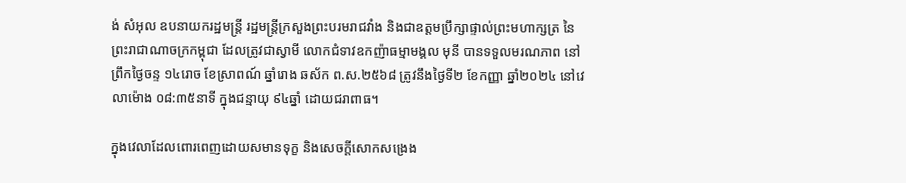ង់ សំអុល ឧបនាយករដ្ឋមន្ត្រី រដ្ឋមន្ត្រីក្រសួងព្រះបរមរាជវាំង និងជាឧត្តមប្រឹក្សាផ្ទាល់ព្រះមហាក្សត្រ នៃព្រះរាជាណាចក្រកម្ពុជា ដែលត្រូវជាស្វាមី លោកជំទាវឧកញ៉ាធម្មាមង្គល មុនី បានទទួលមរណភាព នៅព្រឹកថ្ងៃចន្ទ ១៤រោច ខែស្រាពណ៍ ឆ្នាំរោង ឆស័ក ព.ស.២៥៦៨ ត្រូវនឹងថ្ងៃទី២ ខែកញ្ញា ឆ្នាំ២០២៤ នៅវេលាម៉ោង ០៨:៣៥នាទី ក្នុងជន្មាយុ ៩៤ឆ្នាំ ដោយជរាពាធ។

ក្នុងវេលាដែលពោរពេញដោយសមានទុក្ខ និងសេចក្តីសោកសង្រេង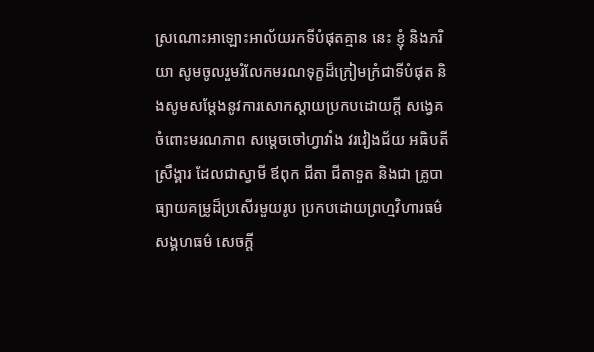ស្រណោះអាឡោះអាល័យរកទីបំផុតគ្មាន នេះ ខ្ញុំ និងភរិយា សូមចូលរួមរំលែកមរណទុក្ខដ៏ក្រៀមក្រំជាទីបំផុត និងសូមសម្តែងនូវការសោកស្តាយប្រកបដោយក្តី សង្វេគ ចំពោះមរណភាព សម្តេចចៅហ្វាវាំង វរវៀងជ័យ អធិបតីស្រឹង្គារ ដែលជាស្វាមី ឪពុក ជីតា ជីតាទួត និងជា គ្រូបាធ្យាយគម្រូដ៏ប្រសើរមួយរូប ប្រកបដោយព្រហ្មវិហារធម៌ សង្គហធម៌ សេចក្តី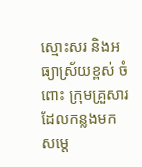ស្មោះសរ និងអធ្យាស្រ័យខ្ពស់ ចំពោះ ក្រុមគ្រួសារ ដែលកន្លងមក សម្តេ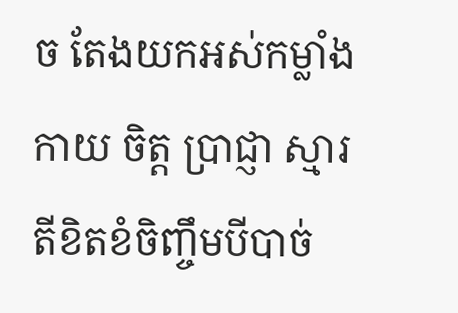ច តែងយកអស់កម្លាំងកាយ ចិត្ត ប្រាជ្ញា ស្មារតីខិតខំចិញ្ចឹមបីបាច់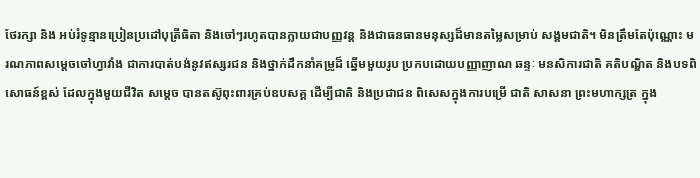ថែរក្សា និង អប់រំទូន្មានប្រៀនប្រដៅបុត្រីធិតា និងចៅៗរហូតបានក្លាយជាបញ្ញវន្ត និងជាធនធានមនុស្សដ៏មានតម្លៃសម្រាប់ សង្គមជាតិ។ មិនត្រឹមតែប៉ុណ្ណោះ មរណភាពសម្តេចចៅហ្វាវាំង ជាការបាត់បង់នូវឥស្សរជន និងថ្នាក់ដឹកនាំគម្រូដ៏ ឆ្នើមមួយរូប ប្រកបដោយបញ្ញាញាណ ឆន្ទៈ មនសិការជាតិ គតិបណ្ឌិត និងបទពិសោធន៍ខ្ពស់ ដែលក្នុងមួយជីវិត សម្តេច បានតស៊ូពុះពារគ្រប់ឧបសគ្គ ដើម្បីជាតិ និងប្រជាជន ពិសេសក្នុងការបម្រើ ជាតិ សាសនា ព្រះមហាក្សត្រ ក្នុង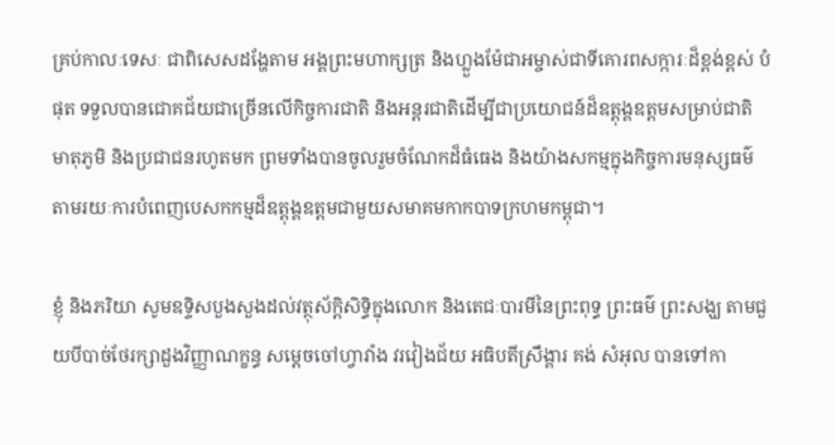គ្រប់កាលៈទេសៈ ជាពិសេសដង្ហែតាម អង្គព្រះមហាក្សត្រ និងហ្លួងម៉ែជាអម្ចាស់ជាទីគោរពសក្ការៈដ៏ខ្ពង់ខ្ពស់ បំផុត ទទួលបានជោគជ័យជាច្រើនលើកិច្ចការជាតិ និងអន្តរជាតិដើម្បីជាប្រយោជន៍ដ៏ឧត្តុង្គឧត្តមសម្រាប់ជាតិ មាតុភូមិ និងប្រជាជនរហូតមក ព្រមទាំងបានចូលរួមចំណែកដ៏ធំធេង និងយ៉ាងសកម្មក្នុងកិច្ចការមនុស្សធម៌ តាមរយៈការបំពេញបេសកកម្មដ៏ឧត្តុង្គឧត្តមជាមួយសមាគមកាកបាទក្រហមកម្ពុជា។

ខ្ញុំ និងភរិយា សូមឧទ្ទិសបួងសួងដល់វត្ថុស័ក្តិសិទ្ធិក្នុងលោក និងតេជៈបារមីនៃព្រះពុទ្ធ ព្រះធម៌ ព្រះសង្ឃ តាមជួយបីបាច់ថែរក្សាដួងវិញ្ញាណក្ខន្ធ សម្តេចចៅហ្វាវាំង វរវៀងជ័យ អធិបតីស្រឹង្គារ គង់ សំអុល បានទៅកា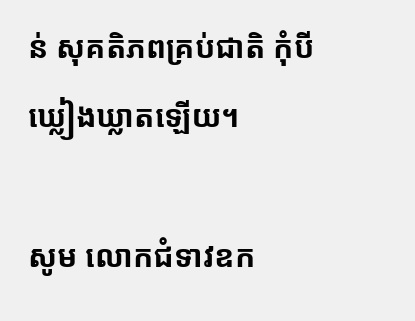ន់ សុគតិភពគ្រប់ជាតិ កុំបីឃ្លៀងឃ្លាតឡើយ។

សូម លោកជំទាវឧក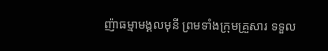ញ៉ាធម្មាមង្គលមុនី ព្រមទាំងក្រុមគ្រួសារ ទទួល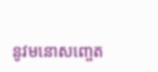នូវមនោសញ្ចេត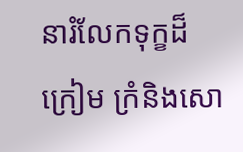នារំលែកទុក្ខដ៏ក្រៀម ក្រំនិងសោ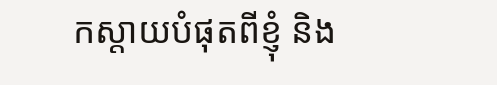កស្តាយបំផុតពីខ្ញុំ និង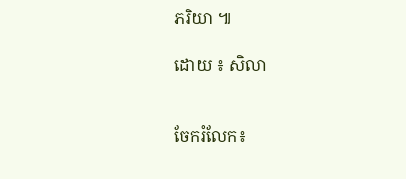ភរិយា ៕

ដោយ ៖ សិលា


ចែករំលែក៖